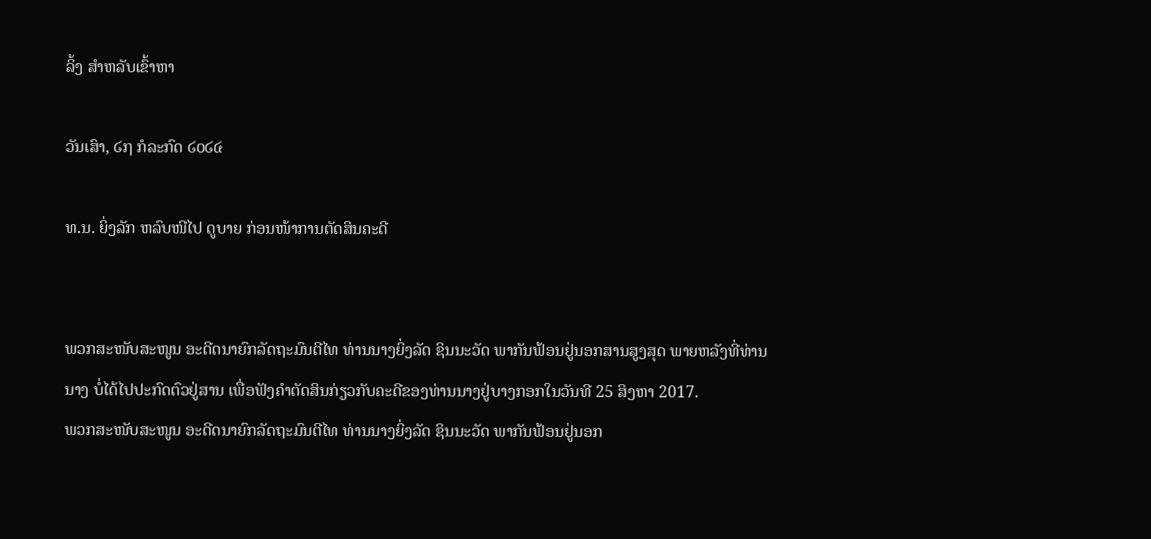ລິ້ງ ສຳຫລັບເຂົ້າຫາ

ວັນເສົາ, ໒໗ ກໍລະກົດ ໒໐໒໔

ທ.ນ. ຍິ່ງລັກ ຫລົບໜີໄປ ດູບາຍ ກ່ອນໜ້າການຕັດສິນຄະດີ


ພວກສະໜັບສະໜູນ ອະດີດນາຍົກລັດຖະມົນຕີໄທ ທ່ານນາງຍິ່ງລັດ ຊິນນະວັດ ພາກັນຟ້ອນຢູ່ນອກສານສູງສຸດ ພາຍຫລັງທີ່ທ່ານນາງ ບໍ່ໄດ້ໄປປະກົດຕົວຢູ່ສານ ເພື່ອຟັງຄໍາຕັດສິນກ່ຽວກັບຄະດີຂອງທ່ານນາງຢູ່ບາງກອກໃນວັນທີ 25 ສິງຫາ 2017.
ພວກສະໜັບສະໜູນ ອະດີດນາຍົກລັດຖະມົນຕີໄທ ທ່ານນາງຍິ່ງລັດ ຊິນນະວັດ ພາກັນຟ້ອນຢູ່ນອກ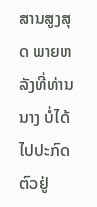ສານສູງສຸດ ພາຍຫລັງທີ່ທ່ານນາງ ບໍ່ໄດ້ໄປປະກົດຕົວຢູ່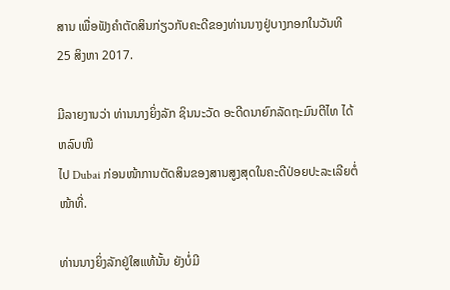ສານ ເພື່ອຟັງຄໍາຕັດສິນກ່ຽວກັບຄະດີຂອງທ່ານນາງຢູ່ບາງກອກໃນວັນທີ 25 ສິງຫາ 2017.

ມີລາຍງານວ່າ ທ່ານນາງຍິ່ງລັກ ຊິນນະວັດ ອະດີດນາຍົກລັດຖະມົນຕີໄທ ໄດ້ຫລົບໜີ
ໄປ Dubai ກ່ອນໜ້າການຕັດສິນຂອງສານສູງສຸດໃນຄະດີປ່ອຍປະລະເລີຍຕໍ່ໜ້າທີ່.

ທ່ານນາງຍິ່ງລັກຢູ່ໃສແທ້ນັ້ນ ຍັງບໍ່ມີ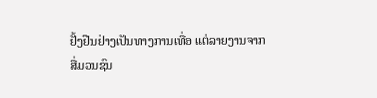ຢັ້ງຢືນຢ່າງເປັນທາງການເທື່ອ ແຕ່ລາຍງານຈາກ
ສື່ມວນຊົນ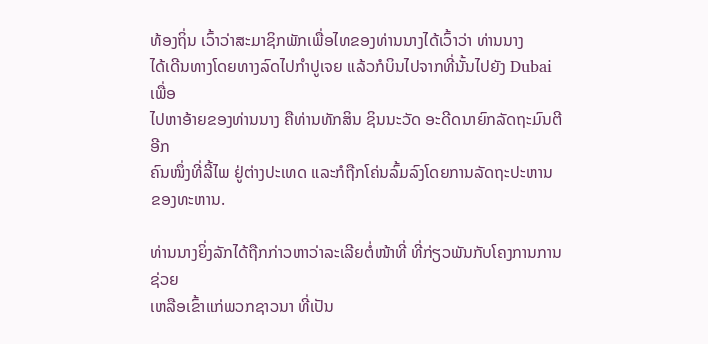ທ້ອງຖິ່ນ ເວົ້າວ່າສະມາຊິກພັກເພື່ອໄທຂອງທ່ານນາງໄດ້ເວົ້າວ່າ ທ່ານນາງ
ໄດ້ເດີນທາງໂດຍທາງລົດໄປກຳປູເຈຍ ແລ້ວກໍບິນໄປຈາກທີ່ນັ້ນໄປຍັງ Dubai ເພື່ອ
ໄປຫາອ້າຍຂອງທ່ານນາງ ຄືທ່ານທັກສິນ ຊິນນະວັດ ອະດີດນາຍົກລັດຖະມົນຕີອີກ
ຄົນໜຶ່ງທີ່ລີ້ໄພ ຢູ່ຕ່າງປະເທດ ແລະກໍຖືກໂຄ່ນລົ້ມລົງໂດຍການລັດຖະປະຫານ
ຂອງທະຫານ.

ທ່ານນາງຍິ່ງລັກໄດ້ຖືກກ່າວຫາວ່າລະເລີຍຕໍ່ໜ້າທີ່ ທີ່ກ່ຽວພັນກັບໂຄງການການຊ່ວຍ
ເຫລືອເຂົ້າແກ່ພວກຊາວນາ ທີ່ເປັນ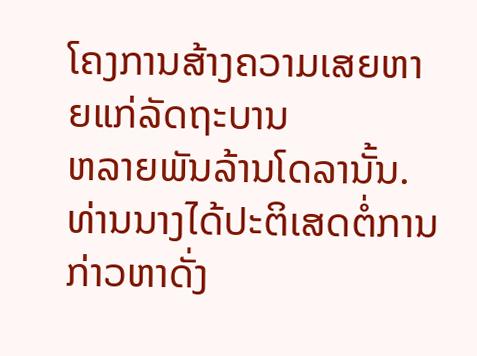ໂຄງການສ້າງຄວາມເສຍຫາຍແກ່ລັດຖະບານ
ຫລາຍພັນລ້ານໂດລານັ້ນ. ທ່ານນາງໄດ້ປະຕິເສດຕໍ່ການກ່າວຫາດັ່ງ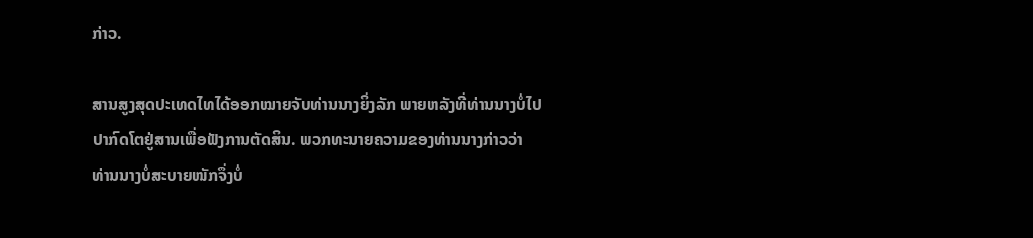ກ່າວ.

ສານສູງສຸດປະເທດໄທໄດ້ອອກໝາຍຈັບທ່ານນາງຍິ່ງລັກ ພາຍຫລັງທີ່ທ່ານນາງບໍ່ໄປ
ປາກົດໂຕຢູ່ສານເພື່ອຟັງການຕັດສິນ. ພວກທະນາຍຄວາມຂອງທ່ານນາງກ່າວວ່າ
ທ່ານນາງບໍ່ສະບາຍໜັກຈຶ່ງບໍ່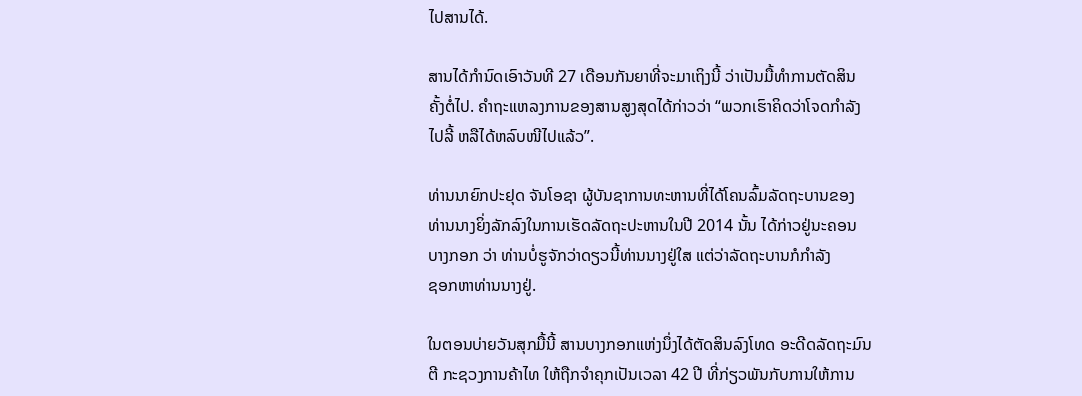ໄປສານໄດ້.

ສານໄດ້ກໍານົດເອົາວັນທີ 27 ເດືອນກັນຍາທີ່ຈະມາເຖິງນີ້ ວ່າເປັນມື້ທໍາການຕັດສິນ
ຄັ້ງຕໍ່ໄປ. ຄໍາຖະແຫລງການຂອງສານສູງສຸດໄດ້ກ່າວວ່າ “ພວກເຮົາຄິດວ່າໂຈດກຳລັງ
ໄປລີ້ ຫລືໄດ້ຫລົບໜີໄປແລ້ວ”.

ທ່ານນາຍົກປະຢຸດ ຈັນໂອຊາ ຜູ້ບັນຊາການທະຫານທີ່ໄດ້ໂຄນລົ້ມລັດຖະບານຂອງ
ທ່ານນາງຍິ່ງລັກລົງໃນການເຮັດລັດຖະປະຫານໃນປີ 2014 ນັ້ນ ໄດ້ກ່າວຢູ່ນະຄອນ
ບາງກອກ ວ່າ ທ່ານບໍ່ຮູຈັກວ່າດຽວນີ້ທ່ານນາງຢູ່ໃສ ແຕ່ວ່າລັດຖະບານກໍກໍາລັງ
ຊອກຫາທ່ານນາງຢູ່.

ໃນຕອນບ່າຍວັນສຸກມື້ນີ້ ສານບາງກອກແຫ່ງນຶ່ງໄດ້ຕັດສິນລົງໂທດ ອະດີດລັດຖະມົນ
ຕີ ກະຊວງການຄ້າໄທ ໃຫ້ຖືກຈໍາຄຸກເປັນເວລາ 42 ປີ ທີ່ກ່ຽວພັນກັບການໃຫ້ການ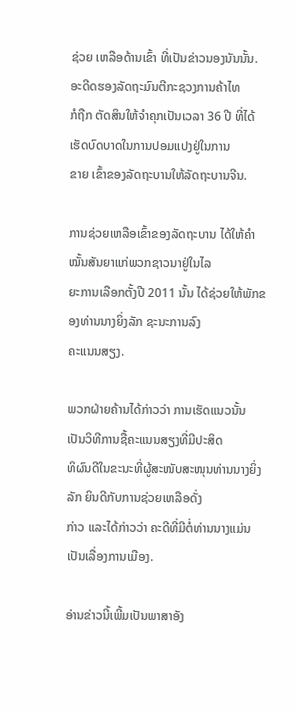ຊ່ວຍ ເຫລືອດ້ານເຂົ້າ ທີ່ເປັນຂ່າວນອງນັນນັ້ນ. ອະດີດຮອງລັດຖະມົນຕີກະຊວງການຄ້າໄທ
ກໍຖືກ ຕັດສິນໃຫ້ຈໍາຄຸກເປັນເວລາ 36 ປີ ທີ່ໄດ້ເຮັດບົດບາດໃນການປອມແປງຢູ່ໃນການ
ຂາຍ ເຂົ້າຂອງລັດຖະບານໃຫ້ລັດຖະບານຈີນ.

ການຊ່ວຍເຫລືອເຂົ້າຂອງລັດຖະບານ ໄດ້ໃຫ້ຄຳໝັ້ນສັນຍາແກ່ພວກຊາວນາຢູ່ໃນໄລ
ຍະການເລືອກຕັ້ງປີ 2011 ນັ້ນ ໄດ້ຊ່ວຍໃຫ້ພັກຂອງທ່ານນາງຍິ່ງລັກ ຊະນະການລົງ
ຄະແນນສຽງ.

ພວກຝ່າຍຄ້ານໄດ້ກ່າວວ່າ ການເຮັດແນວນັ້ນ ເປັນວິທີການຊື້ຄະແນນສຽງທີ່ມີປະສິດ
ທິຜົນດີໃນຂະນະທີ່ຜູ້ສະໜັບສະໜຸນທ່ານນາງຍິ່ງລັກ ຍິນດີກັບການຊ່ວຍເຫລືອດັ່ງ
ກ່າວ ແລະໄດ້ກ່າວວ່າ ຄະດີທີ່ມີຕໍ່ທ່ານນາງແມ່ນເປັນເລື່ອງການເມືອງ.

ອ່ານຂ່າວນີ້ເພີ້ມເປັນພາສາອັງ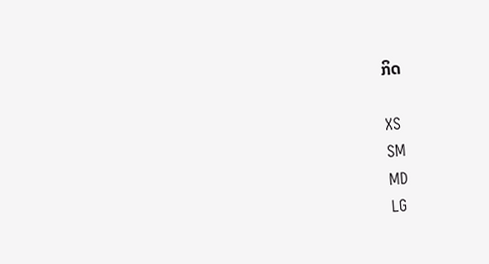ກິດ

XS
SM
MD
LG